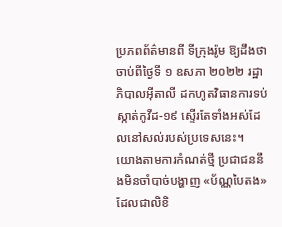ប្រភពព័ត៌មានពី ទីក្រុងរ៉ូម ឱ្យដឹងថា ចាប់ពីថ្ងៃទី ១ ឧសភា ២០២២ រដ្ឋាភិបាលអ៊ីតាលី ដកហូតវិធានការទប់ស្កាត់កូវីដ-១៩ ស្ទើរតែទាំងអស់ដែលនៅសល់របស់ប្រទេសនេះ។
យោងតាមការកំណត់ថ្មី ប្រជាជននឹងមិនចាំបាច់បង្ហាញ «ប័ណ្ណបៃតង» ដែលជាលិខិ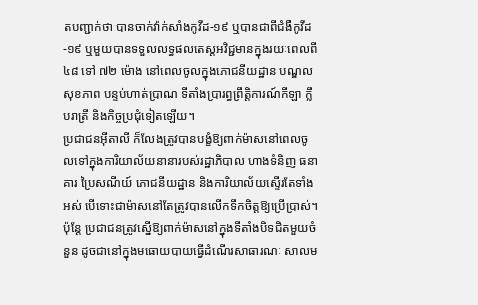តបញ្ជាក់ថា បានចាក់វ៉ាក់សាំងកូវីដ-១៩ ឬបានជាពីជំងឺកូវីដ-១៩ ឬមួយបានទទួលលទ្ធផលតេស្តអវិជ្ជមានក្នុងរយៈពេលពី ៤៨ ទៅ ៧២ ម៉ោង នៅពេលចូលក្នុងភោជនីយដ្ឋាន បណ្ឌលសុខភាព បន្ទប់ហាត់ប្រាណ ទីតាំងប្រារព្ធព្រឹត្តិការណ៍កីឡា ក្លឹបរាត្រី និងកិច្ចប្រជុំទៀតឡើយ។
ប្រជាជនអ៊ីតាលី ក៏លែងត្រូវបានបង្ខំឱ្យពាក់ម៉ាសនៅពេលចូលទៅក្នុងការិយាល័យនានារបស់រដ្ឋាភិបាល ហាងទំនិញ ធនាគារ ប្រៃសណីយ៍ ភោជនីយដ្ឋាន និងការិយាល័យស្ទើរតែទាំងអស់ បើទោះជាម៉ាសនៅតែត្រូវបានលើកទឹកចិត្តឱ្យប្រើប្រាស់។
ប៉ុន្តែ ប្រជាជនត្រូវស្នើឱ្យពាក់ម៉ាសនៅក្នុងទីតាំងបិទជិតមួយចំនួន ដូចជានៅក្នុងមធោយបាយធ្វើដំណើរសាធារណៈ សាលម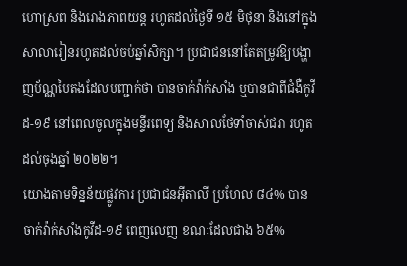ហោស្រព និងរោងភាពយន្ត រហូតដល់ថ្ងៃទី ១៥ មិថុនា និងនៅក្នុងសាលារៀនរហូតដល់ចប់ឆ្នាំសិក្សា។ ប្រជាជននៅតែតម្រូវឱ្យបង្ហាញប័ណ្ណបៃតងដែលបញ្ជាក់ថា បានចាក់វ៉ាក់សាំង ឬបានជាពីជំងឺកូវីដ-១៩ នៅពេលចូលក្នុងមន្ទីរពេទ្យ និងសាលថែទាំចាស់ជរា រហូតដល់ចុងឆ្នាំ ២០២២។
យោងតាមទិន្នន័យផ្លូវការ ប្រជាជនអ៊ីតាលី ប្រហែល ៨៤% បានចាក់វ៉ាក់សាំងកូវីដ-១៩ ពេញលេញ ខណៈដែលជាង ៦៥%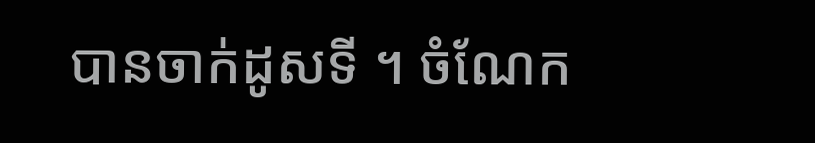បានចាក់ដូសទី ។ ចំណែក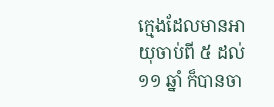ក្មេងដែលមានអាយុចាប់ពី ៥ ដល់ ១១ ឆ្នាំ ក៏បានចា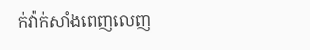ក់វ៉ាក់សាំងពេញលេញ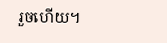រួចហើយ។